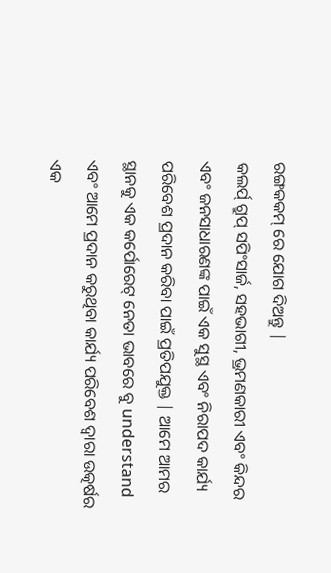ରଙ୍ଗକକମ୍ ରେ ଯୋଗ ଦିଅନ୍ତୁ |
କଲର୍ପ୍ ଗ୍ରୁପ୍ ସପିଂସାର୍ଜ, ସହଭାଗୀ, ଭ୍ରମଣକାରୀ ଏବଂ କିନ୍ଦର ଏବଂ ଜନସାଧାରଣଙ୍କ ପାଇଁ ଏକ ସୁସ୍ଥ ଏବଂ ନିରାପଦ କାର୍ଯ୍ୟ ପରିବେଶ ପ୍ରଦାନ କରିବା ପାଇଁ ପ୍ରତିପଯୁକ୍ତ | ଆମେ ଆମର ସ୍ଥାନକୁ ଏକ କର୍ପୋରେଟ୍ ନେତା ଭାବରେ ବୁ understand ଏବଂ ଆମେ ପ୍ରଦାନ କରୁଥିବା କାର୍ଯ୍ୟ ପରିବେଶ ଦ୍ୱାରା ଉତ୍କର୍ଷର ଏକ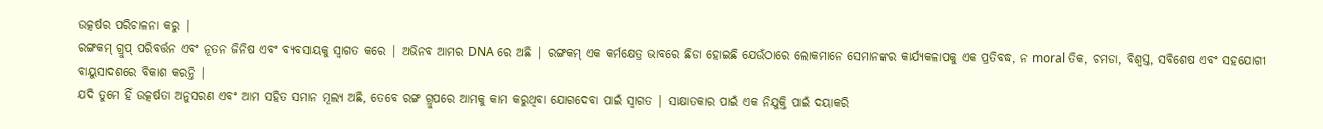ଉତ୍କର୍ଷର ପରିଚାଳନା କରୁ |
ରଙ୍ଗକମ୍ ଗ୍ରୁପ୍ ପରିବର୍ତ୍ତନ ଏବଂ ନୂତନ ଜିନିଷ ଏବଂ ବ୍ୟବସାୟକୁ ସ୍ୱାଗତ କରେ | ଅଭିନବ ଆମର DNA ରେ ଅଛି | ରଙ୍ଗକମ୍ ଏକ କର୍ମକ୍ଷେତ୍ର ଭାବରେ ଛିଡା ହୋଇଛି ଯେଉଁଠାରେ ଲୋକମାନେ ସେମାନଙ୍କର କାର୍ଯ୍ୟକଳାପକୁ ଏକ ପ୍ରତିବଦ୍ଧ, ନ moral ତିକ, ଚମଡା, ବିଶ୍ୱସ୍ତ, ସବିଶେଷ ଏବଂ ସହଯୋଗୀ ବାୟୁସାଦଶରେ ବିକାଶ କରନ୍ତି |
ଯଦି ତୁମେ ହିଁ ଉତ୍କର୍ଷତା ଅନୁସରଣ ଏବଂ ଆମ ସହିତ ସମାନ ମୂଲ୍ୟ ଅଛି, ତେବେ ରଙ୍ଗ ଗ୍ରୁପରେ ଆମକୁ କାମ କରୁଥିବା ଯୋଗଦେବା ପାଇଁ ସ୍ୱାଗତ | ସାକ୍ଷାତକାର ପାଇଁ ଏକ ନିଯୁକ୍ତି ପାଇଁ ଦୟାକରି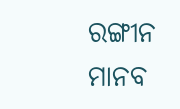ରଙ୍ଗୀନ ମାନବ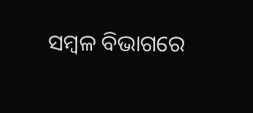ସମ୍ବଳ ବିଭାଗରେ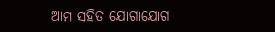ଆମ ସହିତ ଯୋଗାଯୋଗ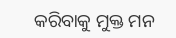କରିବାକୁ ମୁକ୍ତ ମନ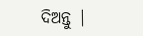ଦିଅନ୍ତୁ |